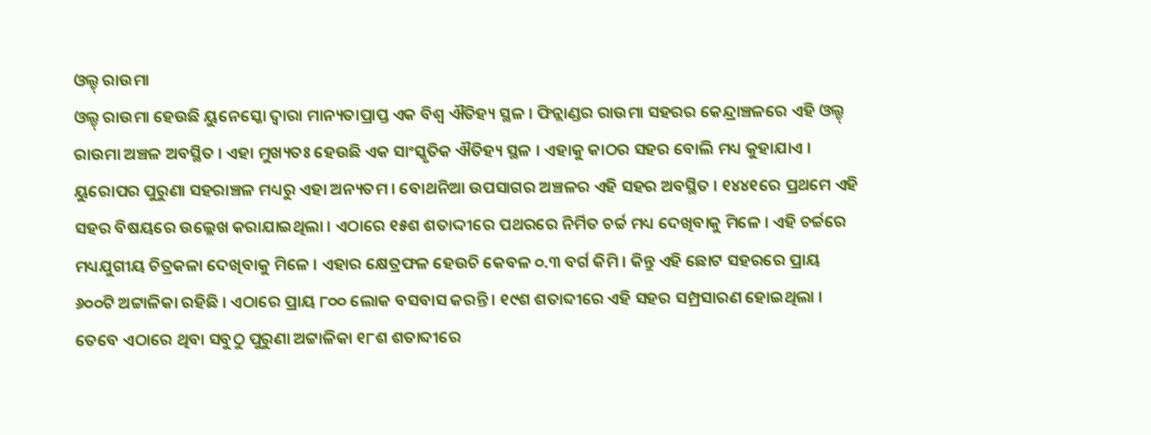ଓଲ୍ଡ୍ ରାଉମା
ଓଲ୍ଡ୍ ରାଉମା ହେଉଛି ୟୁନେସ୍କୋ ଦ୍ୱାରା ମାନ୍ୟତାପ୍ରାପ୍ତ ଏକ ବିଶ୍ୱ ଐତିହ୍ୟ ସ୍ଥଳ । ଫିନ୍ଲାଣ୍ଡର ରାଉମା ସହରର କେନ୍ଦ୍ରାଞ୍ଚଳରେ ଏହି ଓଲ୍ଡ୍ ରାଉମା ଅଞ୍ଚଳ ଅବସ୍ଥିତ । ଏହା ମୁଖ୍ୟତଃ ହେଉଛି ଏକ ସାଂସ୍କୃତିକ ଐତିହ୍ୟ ସ୍ଥଳ । ଏହାକୁ କାଠର ସହର ବୋଲି ମଧ୍ୟ କୁହାଯାଏ । ୟୁରୋପର ପୁରୁଣା ସହରାଞ୍ଚଳ ମଧ୍ୟରୁ ଏହା ଅନ୍ୟତମ । ବୋଥନିଆ ଉପସାଗର ଅଞ୍ଚଳର ଏହି ସହର ଅବସ୍ଥିତ । ୧୪୪୧ରେ ପ୍ରଥମେ ଏହି ସହର ବିଷୟରେ ଉଲ୍ଲେଖ କରାଯାଇଥିଲା । ଏଠାରେ ୧୫ଶ ଶତାଦ୍ଦୀରେ ପଥରରେ ନିର୍ମିତ ଚର୍ଚ୍ଚ ମଧ୍ୟ ଦେଖିବାକୁ ମିଳେ । ଏହି ଚର୍ଚ୍ଚରେ ମଧ୍ୟଯୁଗୀୟ ଚିତ୍ରକଳା ଦେଖିବାକୁ ମିଳେ । ଏହାର କ୍ଷେତ୍ରଫଳ ହେଉଚି କେବଳ ୦.୩ ବର୍ଗ କିମି । କିନ୍ତୁ ଏହି ଛୋଟ ସହରରେ ପ୍ରାୟ ୬୦୦ଟି ଅଟ୍ଟାଳିକା ରହିଛି । ଏଠାରେ ପ୍ରାୟ ୮୦୦ ଲୋକ ବସବାସ କରନ୍ତି । ୧୯ଶ ଶତାବ୍ଦୀରେ ଏହି ସହର ସମ୍ପ୍ରସାରଣ ହୋଇଥିଲା । ତେବେ ଏଠାରେ ଥିବା ସବୁଠୁ ପୁରୁଣା ଅଟ୍ଟାଳିକା ୧୮ଶ ଶତାବ୍ଦୀରେ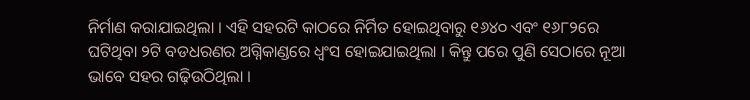ନିର୍ମାଣ କରାଯାଇଥିଲା । ଏହି ସହରଟି କାଠରେ ନିର୍ମିତ ହୋଇଥିବାରୁ ୧୬୪୦ ଏବଂ ୧୬୮୨ରେ ଘଟିଥିବା ୨ଟି ବଡଧରଣର ଅଗ୍ନିକାଣ୍ଡରେ ଧ୍ୱଂସ ହୋଇଯାଇଥିଲା । କିନ୍ତୁ ପରେ ପୁଣି ସେଠାରେ ନୂଆ ଭାବେ ସହର ଗଢ଼ିଉଠିଥିଲା ।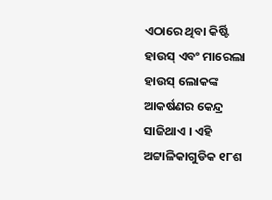ଏଠାରେ ଥିବା କିର୍ଷ୍ଟି ହାଉସ୍ ଏବଂ ମାରେଲା ହାଉସ୍ ଲୋକଙ୍କ ଆକର୍ଷଣର କେନ୍ଦ୍ର ସାଜିଥାଏ । ଏହି ଅଟ୍ଟାଳିକାଗୁଡିକ ୧୮ଶ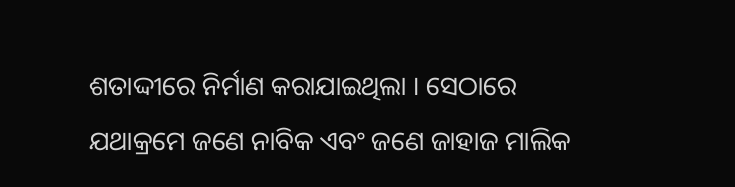ଶତାଦ୍ଦୀରେ ନିର୍ମାଣ କରାଯାଇଥିଲା । ସେଠାରେ ଯଥାକ୍ରମେ ଜଣେ ନାବିକ ଏବଂ ଜଣେ ଜାହାଜ ମାଲିକ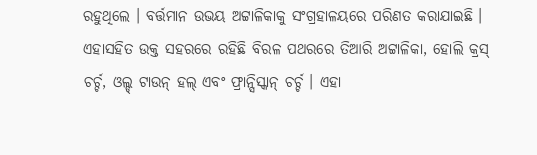ରହୁଥିଲେ । ବର୍ତ୍ତମାନ ଉଭୟ ଅଟ୍ଟାଳିକାକୁ ସଂଗ୍ରହାଳୟରେ ପରିଣତ କରାଯାଇଛି । ଏହାସହିତ ଉକ୍ତ ସହରରେ ରହିଛି ବିରଳ ପଥରରେ ତିଆରି ଅଟ୍ଟାଳିକା, ହୋଲି କ୍ରସ୍ ଚର୍ଚ୍ଚ, ଓଲ୍ଡ୍ ଟାଉନ୍ ହଲ୍ ଏବଂ ଫ୍ରାନ୍ସିସ୍କାନ୍ ଚର୍ଚ୍ଚ । ଏହା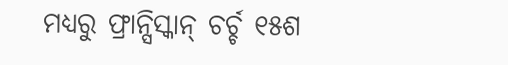ମଧ୍ୟରୁ ଫ୍ରାନ୍ସିସ୍କାନ୍ ଚର୍ଚ୍ଚ ୧୫ଶ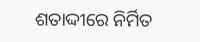ଶତାଦ୍ଦୀରେ ନିର୍ମିତ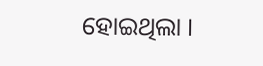ହୋଇଥିଲା ।